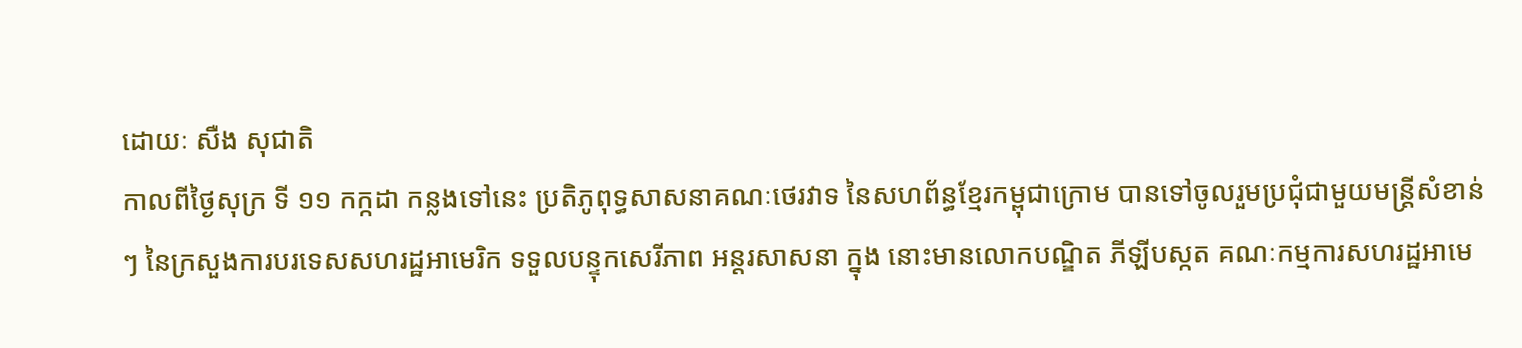ដោយៈ សឺង សុជាតិ
កាលពីថ្ងៃសុក្រ ទី ១១ កក្កដា កន្លងទៅនេះ ប្រតិភូពុទ្ធសាសនាគណៈថេរវាទ នៃសហព័ន្ធខែ្មរកម្ពុជាក្រោម បានទៅចូលរួមប្រជុំជាមួយមន្រ្តីសំខាន់ៗ នៃក្រសួងការបរទេសសហរដ្ឋអាមេរិក ទទួលបន្ទុកសេរីភាព អន្តរសាសនា ក្នុង នោះមានលោកបណ្ឌិត ភីឡីបស្កត គណៈកម្មការសហរដ្ឋអាមេ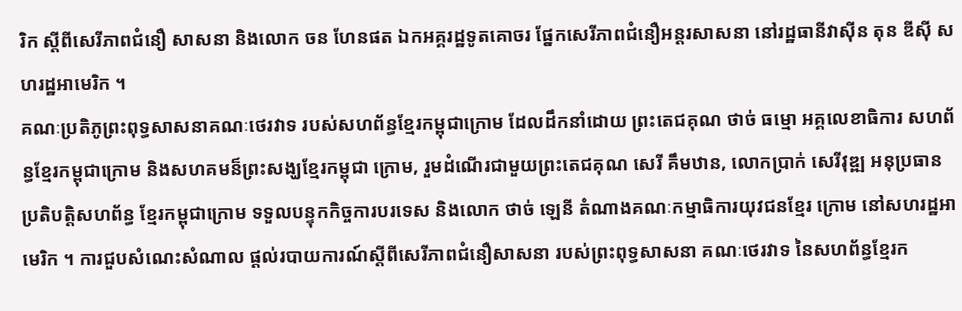រិក ស្តីពីសេរីភាពជំនឿ សាសនា និងលោក ចន ហែនផត ឯកអគ្គរដ្ឋទូតគោចរ ផែ្នកសេរីភាពជំនឿអន្តរសាសនា នៅរដ្ឋធានីវាស៊ីន តុន ឌីស៊ី សហរដ្ឋអាមេរិក ។
គណៈប្រតិភូព្រះពុទ្ធសាសនាគណៈថេរវាទ របស់សហព័ន្ធខែ្មរកម្ពុជាក្រោម ដែលដឹកនាំដោយ ព្រះតេជគុណ ថាច់ ធម្មោ អគ្គលេខាធិការ សហព័ន្ធខែ្មរកម្ពុជាក្រោម និងសហគមន៏ព្រះសង្ឃខែ្មរកម្ពុជា ក្រោម, រួមដំណើរជាមួយព្រះតេជគុណ សេរី គឹមឋាន, លោកប្រាក់ សេរីវុឌ្ឍ អនុប្រធានប្រតិបត្តិសហព័ន្ធ ខែ្មរកម្ពុជាក្រោម ទទួលបន្ទុកកិច្ចការបរទេស និងលោក ថាច់ ឡេនី តំណាងគណៈកម្មាធិការយុវជនខែ្មរ ក្រោម នៅសហរដ្ឋអាមេរិក ។ ការជួបសំណេះសំណាល ផ្តល់របាយការណ៍ស្តីពីសេរីភាពជំនឿសាសនា របស់ព្រះពុទ្ធសាសនា គណៈថេរវាទ នៃសហព័ន្ធខ្មែរក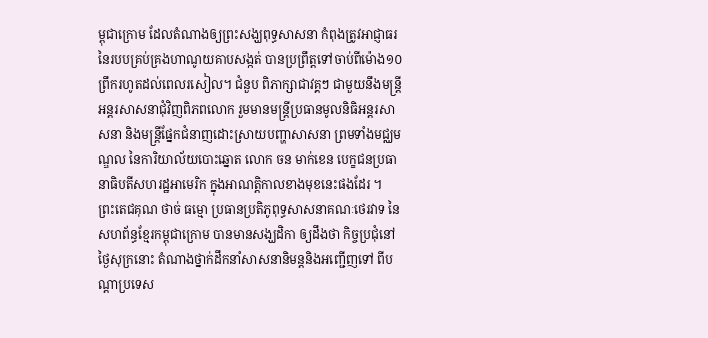ម្ពុជាក្រោម ដែលតំណាងឲ្យព្រះសង្ឃពុទ្ធសាសនា កំពុងត្រូវអាជ្ញាធរ នៃរបបគ្រប់គ្រងហាណូយគាបសង្កត់ បានប្រព្រឹត្តទៅចាប់ពីម៉ោង១០ ព្រឹករហូតដល់ពេលរសៀល។ ជំនួប ពិភាក្សាជាវគ្គៗ ជាមួយនឹងមន្រ្តីអន្តរសាសនាជុំវិញពិភពលោក រួមមានមន្រ្តីប្រធានមូលនិធិអន្តរសាសនា និងមន្រ្តីផែ្នកជំនាញដោះស្រាយបញ្ហាសាសនា ព្រមទាំងមជ្ឈមណ្ឌល នៃការិយាល័យបោះឆ្នោត លោក ចន មាក់ខេន បេក្ខជនប្រធានាធិបតីសហរដ្ឋអាមេរិក ក្នុងអាណត្តិកាលខាងមុខនេះផងដែរ ។
ព្រះតេជគុណ ថាច់ ធម្មោ ប្រធានប្រតិភូពុទ្ធសាសនាគណៈថេរវាទ នៃសហព័ន្ធខែ្មរកម្ពុជាក្រោម បានមានសង្ឃដិកា ឲ្យដឹងថា កិច្ចប្រជុំនៅថ្ងៃសុក្រនោះ តំណាងថ្នាក់ដឹកនាំសាសនានិមន្តនិងអញ្ជើញទៅ ពីបណ្តាប្រទេស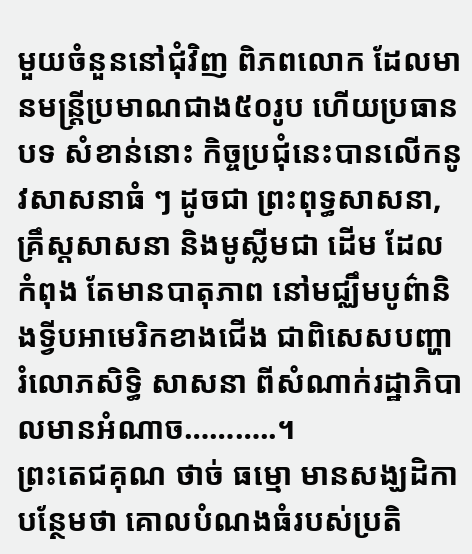មួយចំនួននៅជុំវិញ ពិភពលោក ដែលមានមន្រ្តីប្រមាណជាង៥០រូប ហើយប្រធានបទ សំខាន់នោះ កិច្ចប្រជុំនេះបានលើកនូវសាសនាធំ ៗ ដូចជា ព្រះពុទ្ធសាសនា, គ្រឹស្តសាសនា និងមូស្លីមជា ដើម ដែលកំពុង តែមានបាតុភាព នៅមជ្ឈឹមបូព៌ានិងទ្វីបអាមេរិកខាងជើង ជាពិសេសបញ្ហារំលោភសិទ្ធិ សាសនា ពីសំណាក់រដ្ឋាភិបាលមានអំណាច………..។
ព្រះតេជគុណ ថាច់ ធម្មោ មានសង្ឃដិកាបន្ថែមថា គោលបំណងធំរបស់ប្រតិ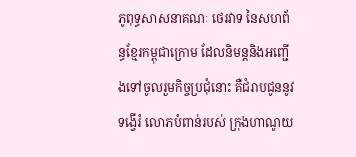ភូពុទ្ធសាសនាគណៈ ថេរវាទ នៃសហព័ន្ធខែ្មរកម្ពុជាក្រោម ដែលនិមន្តនិងអញ្ជើងទៅចូលរួមកិច្ចប្រជុំនោះ គឺជំរាបជូននូវទង្វើរំ លោភបំពាន់របស់ ក្រុងហាណូយ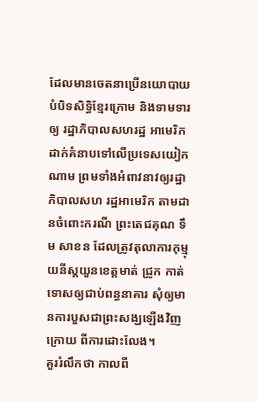ដែលមានចេតនាប្រើនយោបាយបំបិទសិទ្ធិខែ្មរក្រោម និងទាមទារឲ្យ រដ្ឋាភិបាលសហរដ្ឋ អាមេរិក ដាក់គំនាបទៅលើប្រទេសយៀកណាម ព្រមទាំងអំពាវនាវឲ្យរដ្ឋាភិបាលសហ រដ្ឋអាមេរិក តាមដានចំពោះករណី ព្រះតេជគុណ ទឹម សាខន ដែលត្រូវតុលាការកុម្មុយនីស្តយួនខេត្តមាត់ ជ្រូក កាត់ទោសឲ្យជាប់ពន្ធនាគារ សុំឲ្យមានការបួសជាព្រះសង្ឃឡើងវិញក្រោយ ពីការដោះលែង។
គួររំលឹកថា កាលពី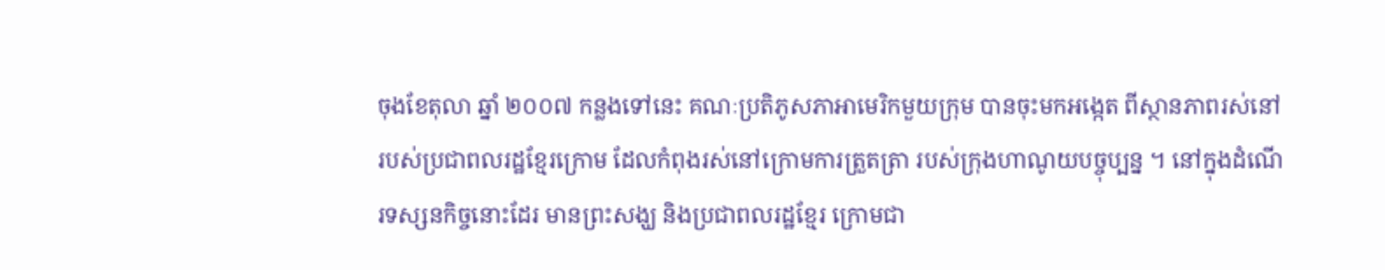ចុងខែតុលា ឆ្នាំ ២០០៧ កន្លងទៅនេះ គណៈប្រតិភូសភាអាមេរិកមួយក្រុម បានចុះមកអង្កេត ពីស្ថានភាពរស់នៅរបស់ប្រជាពលរដ្ឋខ្មែរក្រោម ដែលកំពុងរស់នៅក្រោមការត្រួតត្រា របស់ក្រុងហាណូយបច្ចុប្បន្ន ។ នៅក្នុងដំណើរទស្សនកិច្ចនោះដែរ មានព្រះសង្ឃ និងប្រជាពលរដ្ឋខ្មែរ ក្រោមជា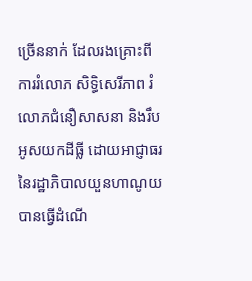ច្រើននាក់ ដែលរងគ្រោះពីការរំលោភ សិទ្ធិសេរីភាព រំលោភជំនឿសាសនា និងរឹបអូសយកដីធ្លី ដោយអាជ្ញាធរ នៃរដ្ឋាភិបាលយួនហាណូយ បានធ្វើដំណើ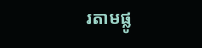រតាមផ្លូ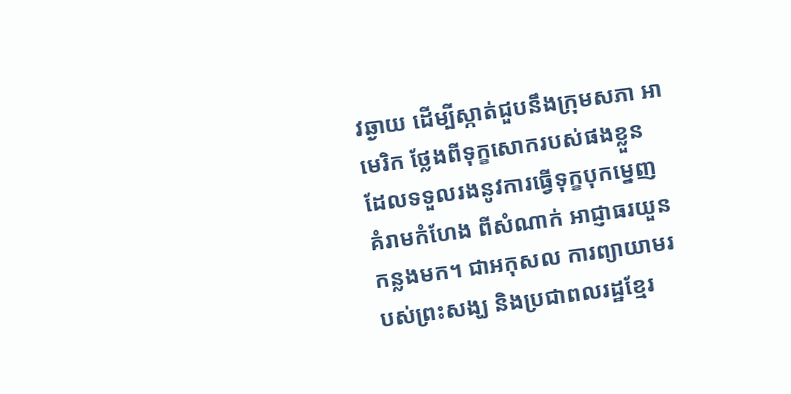វឆ្ងាយ ដើម្បីស្កាត់ជួបនឹងក្រុមសភា អាមេរិក ថ្លែងពីទុក្ខសោករបស់ផងខ្លួន ដែលទទួលរងនូវការធ្វើទុក្ខបុកម្នេញ គំរាមកំហែង ពីសំណាក់ អាជ្ញាធរយួនកន្លងមក។ ជាអកុសល ការព្យាយាមរបស់ព្រះសង្ឃ និងប្រជាពលរដ្ឋខ្មែរ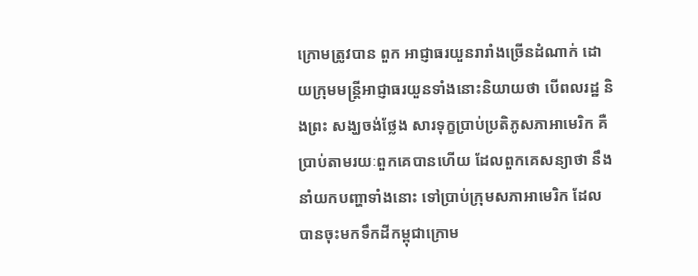ក្រោមត្រូវបាន ពួក អាជ្ញាធរយួនរារាំងច្រើនដំណាក់ ដោយក្រុមមន្រ្តីអាជ្ញាធរយួនទាំងនោះនិយាយថា បើពលរដ្ឋ និងព្រះ សង្ឃចង់ថ្លែង សារទុក្ខប្រាប់ប្រតិភូសភាអាមេរិក គឺប្រាប់តាមរយៈពួកគេបានហើយ ដែលពួកគេសន្យាថា នឹងនាំយកបញ្ហាទាំងនោះ ទៅប្រាប់ក្រុមសភាអាមេរិក ដែលបានចុះមកទឹកដីកម្ពុជាក្រោម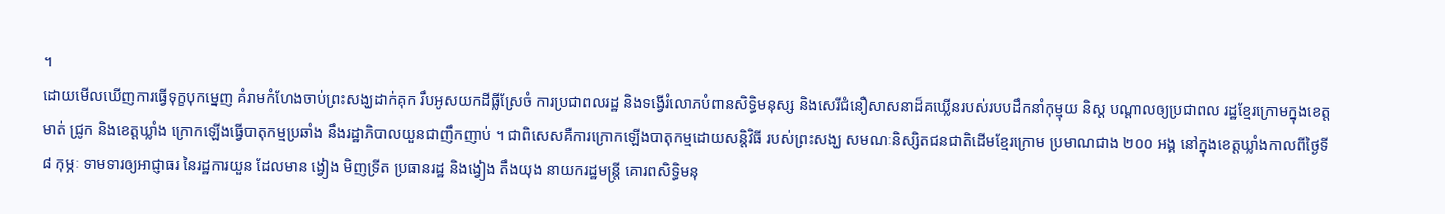។
ដោយមើលឃើញការធ្វើទុក្ខបុកម្នេញ គំរាមកំហែងចាប់ព្រះសង្ឃដាក់គុក រឹបអូសយកដីធ្លីស្រែចំ ការប្រជាពលរដ្ឋ និងទង្វើរំលោភបំពានសិទ្ធិមនុស្ស និងសេរីជំនឿសាសនាដ៏គឃ្លើនរបស់របបដឹកនាំកុម្មុយ និស្ត បណ្តាលឲ្យប្រជាពល រដ្ឋខ្មែរក្រោមក្នុងខេត្តមាត់ ជ្រូក និងខេត្តឃ្លាំង ក្រោកឡើងធ្វើបាតុកម្មប្រឆាំង នឹងរដ្ឋាភិបាលយួនជាញឹកញាប់ ។ ជាពិសេសគឺការក្រោកឡើងបាតុកម្មដោយសន្តិវិធី របស់ព្រះសង្ឃ សមណៈនិស្សិតជនជាតិដើមខ្មែរក្រោម ប្រមាណជាង ២០០ អង្គ នៅក្នុងខេត្តឃ្លាំងកាលពីថ្ងៃទី ៨ កុម្ភៈ ទាមទារឲ្យអាជ្ញាធរ នៃរដ្ឋការយួន ដែលមាន ង្វៀង មិញទ្រីត ប្រធានរដ្ឋ និងង្វៀង តឹងយុង នាយករដ្ឋមន្រ្តី គោរពសិទ្ធិមនុ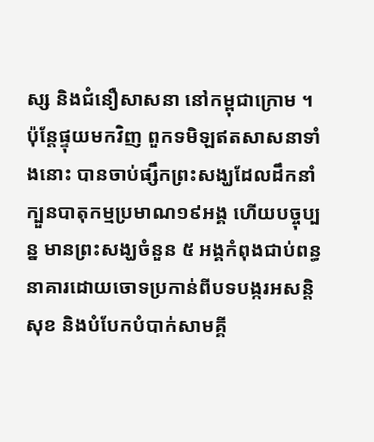ស្ស និងជំនឿសាសនា នៅកម្ពុជាក្រោម ។ ប៉ុន្តែផ្ទុយមកវិញ ពួកទមិឡឥតសាសនាទាំងនោះ បានចាប់ផ្សឹកព្រះសង្ឃដែលដឹកនាំក្បួនបាតុកម្មប្រមាណ១៩អង្គ ហើយបច្ចុប្បន្ន មានព្រះសង្ឃចំនួន ៥ អង្គកំពុងជាប់ពន្ធនាគារដោយចោទប្រកាន់ពីបទបង្ករអសន្តិសុខ និងបំបែកបំបាក់សាមគ្គី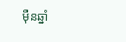ម៉ឺនឆ្នាំ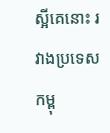ស្អីគេនោះ រវាងប្រទេសកម្ពុ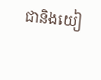ជានិងយៀ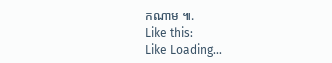កណាម ៕.
Like this:
Like Loading...